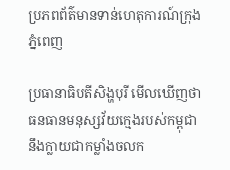ប្រភពព័ត៌មានទាន់ហេតុការណ៍ក្រុងភ្នំពេញ

ប្រធានាធិបតីសិង្ហបុរី មើលឃើញថាធនធានមនុស្សវ័យក្មេងរបស់កម្ពុជា នឹងក្លាយជាកម្លាំងចលក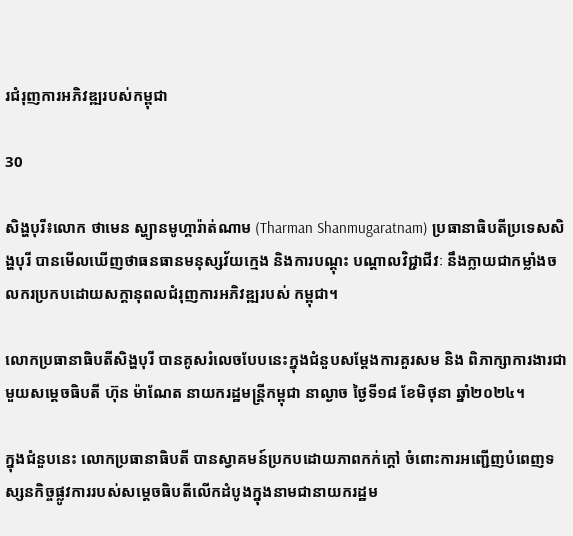រជំរុញការអភិវឌ្ឍរបស់កម្ពុជា

30

សិង្ហបុរី៖លោក ថាមេន ស្ហ្យានមូហ្គារ៉ាត់ណាម (Tharman Shanmugaratnam) ប្រធានាធិបតីប្រទេសសិង្ហបុរី បានមើលឃើញថាធនធានមនុស្សវ័យក្មេង និងការបណ្តុះ បណ្តាលវិជ្ជាជីវៈ នឹងក្លាយជាកម្លាំងចលករប្រកបដោយសក្តានុពលជំរុញការអភិវឌ្ឍរបស់ កម្ពុជា។

លោកប្រធានាធិបតីសិង្ហបុរី បានគូសរំលេចបែបនេះក្នុងជំនួបសម្តែងការគួរសម និង ពិភាក្សាការងារជាមួយសម្តេចធិបតី ហ៊ុន ម៉ាណែត នាយករដ្ឋមន្ត្រីកម្ពុជា នាល្ងាច ថ្ងៃទី១៨ ខែមិថុនា ឆ្នាំ២០២៤។

ក្នុងជំនួបនេះ លោកប្រធានាធិបតី បានស្វាគមន៍ប្រកបដោយភាពកក់ក្តៅ ចំពោះការអញ្ជើញបំពេញទស្សនកិច្ចផ្លូវការរបស់សម្តេចធិបតីលើកដំបូងក្នុងនាមជានាយករដ្ឋម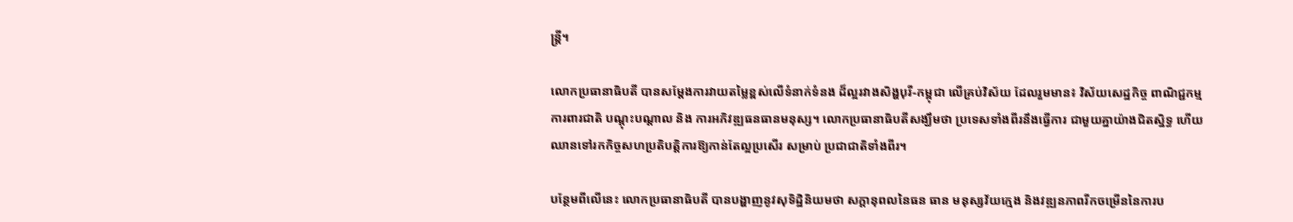ន្រ្តី។

លោកប្រធានាធិបតី បានសម្ដែងការវាយតម្លៃខ្ពស់លើទំនាក់ទំនង ដ៏ល្អរវាងសិង្ហបុរី-កម្ពុជា លើគ្រប់វិស័យ ដែលរួមមាន៖ វិស័យសេដ្ឋកិច្ច ពាណិជ្ជកម្ម ការពារជាតិ បណ្ដុះបណ្ដាល និង ការអភិវឌ្ឍធនធានមនុស្ស។ លោកប្រធានាធិបតីសង្ឃឹមថា ប្រទេសទាំងពីរនឹងធ្វើការ ជាមួយគ្នាយ៉ាងជិតស្និទ្ធ ហើយឈានទៅរកកិច្ចសហប្រតិបត្តិការឱ្យកាន់តែល្អប្រសើរ សម្រាប់ ប្រជាជាតិទាំងពីរ។

បន្ថែមពីលើនេះ លោកប្រធានាធិបតី បានបង្ហាញនូវសុទិដ្ឋិនិយមថា សក្ដានុពលនៃធន ធាន មនុស្សវ័យក្មេង និងវឌ្ឍនភាពរីកចម្រើននៃការប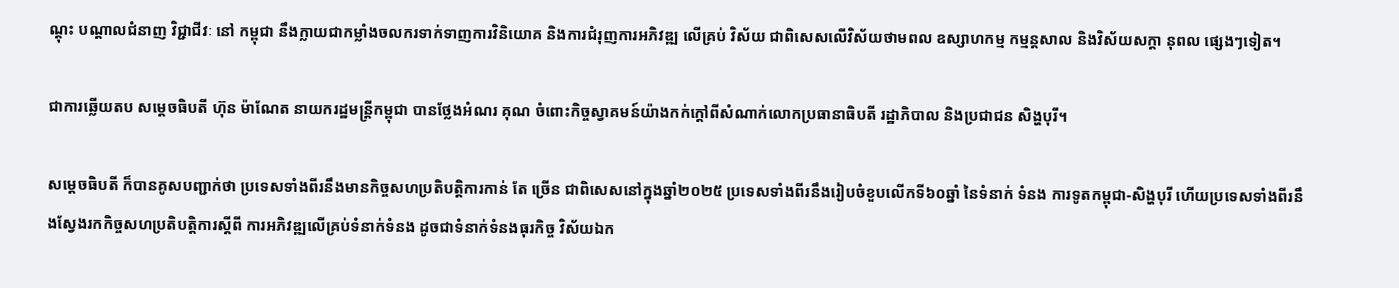ណ្ដុះ បណ្ដាលជំនាញ វិជ្ជាជីវៈ នៅ កម្ពុជា នឹងក្លាយជាកម្លាំងចលករទាក់ទាញការវិនិយោគ និងការជំរុញការអភិវឌ្ឍ លើគ្រប់ វិស័យ ជាពិសេសលើវិស័យថាមពល ឧស្សាហកម្ម កម្មន្តសាល និងវិស័យសក្ដា នុពល ផ្សេងៗទៀត។

ជាការឆ្លើយតប សម្ដេចធិបតី ហ៊ុន ម៉ាណែត នាយករដ្ឋមន្ត្រីកម្ពុជា បានថ្លែងអំណរ គុណ ចំពោះកិច្ចស្វាគមន៍យ៉ាងកក់ក្តៅពីសំណាក់លោកប្រធានាធិបតី រដ្ឋាភិបាល និងប្រជាជន សិង្ហបុរី។

សម្តេចធិបតី ក៏បានគូសបញ្ជាក់ថា ប្រទេសទាំងពីរនឹងមានកិច្ចសហប្រតិបត្តិការកាន់ តែ ច្រើន ជាពិសេសនៅក្នុងឆ្នាំ២០២៥ ប្រទេសទាំងពីរនឹងរៀបចំខួបលើកទី៦០ឆ្នាំ នៃទំនាក់ ទំនង ការទូតកម្ពុជា-សិង្ហបុរី ហើយប្រទេសទាំងពីរនឹងស្វែងរកកិច្ចសហប្រតិបត្តិការស្តីពី ការអភិវឌ្ឍលើគ្រប់ទំនាក់ទំនង ដូចជាទំនាក់ទំនងធុរកិច្ច វិស័យឯក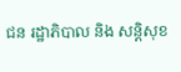ជន រដ្ឋាភិបាល និង សន្តិសុខ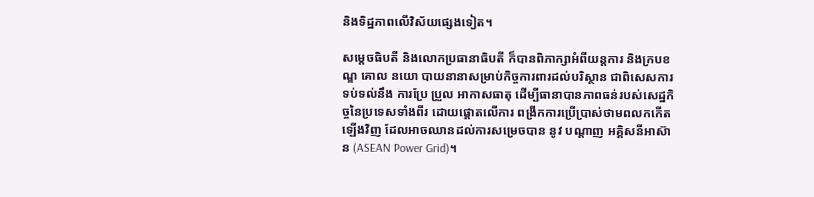និងទិដ្ឋភាពលើវិស័យផ្សេងទៀត។

សម្តេចធិបតី និងលោកប្រធានាធិបតី ក៏បានពិភាក្សាអំពីយន្តការ និងក្របខណ្ឌ គោល នយោ បាយនានាសម្រាប់កិច្ចការពារដល់បរិស្ថាន ជាពិសេសការទប់ទល់នឹង ការប្រែ ប្រួល អាកាសធាតុ ដើម្បីធានាបានភាពធន់របស់សេដ្ឋកិច្ចនៃប្រទេសទាំងពីរ ដោយផ្តោតលើការ ពង្រីកការប្រើប្រាស់ថាមពលកកើតឡើងវិញ ដែលអាចឈានដល់ការសម្រេចបាន នូវ បណ្តាញ អគ្គិសនីអាស៊ាន (ASEAN Power Grid)។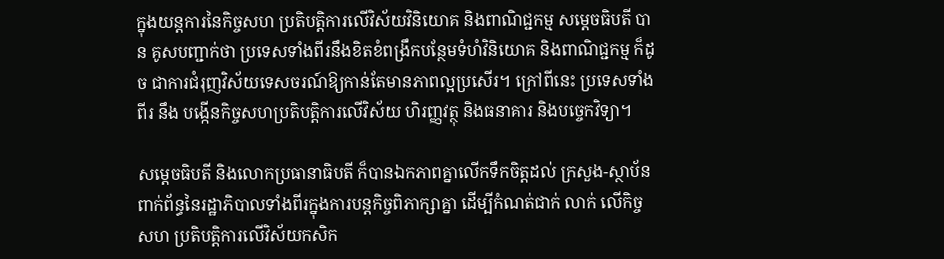ក្នុងយន្តការនៃកិច្ចសហ ប្រតិបត្តិការលើវិស័យវិនិយោគ និងពាណិជ្ជកម្ម សម្តេចធិបតី បាន គូសបញ្ជាក់ថា ប្រទេសទាំងពីរនឹងខិតខំពង្រឹកបន្ថែមទំហំវិនិយោគ និងពាណិជ្ជកម្ម ក៏ដូច ជាការជំរុញវិស័យទេសចរណ៍ឱ្យកាន់តែមានភាពល្អប្រសើរ។ ក្រៅពីនេះ ប្រទេសទាំងពីរ នឹង បង្កើនកិច្ចសហប្រតិបត្តិការលើវិស័យ ហិរញ្ញវត្ថុ និងធនាគារ និងបច្ចេកវិទ្យា។

សម្តេចធិបតី និងលោកប្រធានាធិបតី ក៏បានឯកភាពគ្នាលើកទឹកចិត្តដល់ ក្រសួង-ស្ថាប័ន ពាក់ព័ន្ធនៃរដ្ឋាភិបាលទាំងពីរក្នុងការបន្តកិច្ចពិភាក្សាគ្នា ដើម្បីកំណត់ជាក់ លាក់ លើកិច្ច សហ ប្រតិបត្តិការលើវិស័យកសិក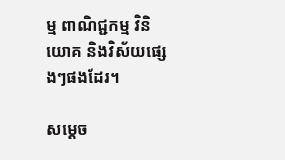ម្ម ពាណិជ្ជកម្ម វិនិយោគ និងវិស័យផ្សេងៗផងដែរ។

សម្តេច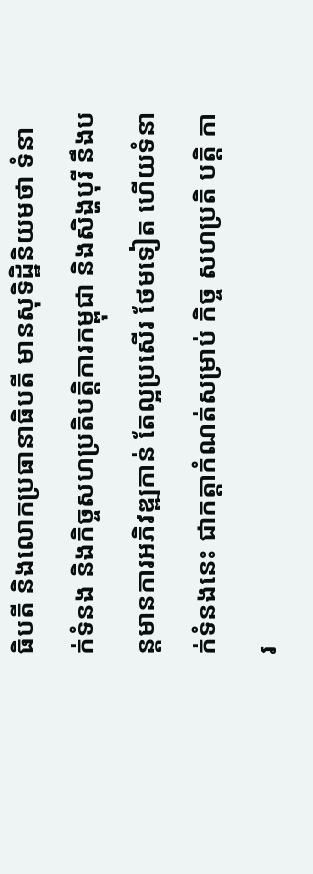ធិបតី និងលោកប្រធានាធិបតី មានសុទិដ្ឋិនិយមថា ទំនាក់ទំនង និងកិច្ចសហប្រតិបត្តិការកម្ពុជា និងសិង្ហបុរី នឹងបន្តមានការអភិវឌ្ឍកាន់ តែល្អប្រសើរ ថែមទៀត ហើយទំនាក់ទំនងនេះ ជាកត្តាកំណត់សម្រាប់ កិច្ច សហប្រតិ បត្តិ ការ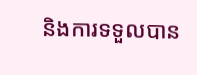និងការទទួលបាន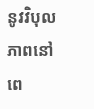នូវវិបុលភាពនៅពេ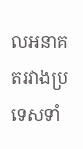លអនាគតរវាងប្រទេសទាំ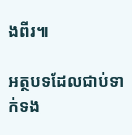ងពីរ៕

អត្ថបទដែលជាប់ទាក់ទង